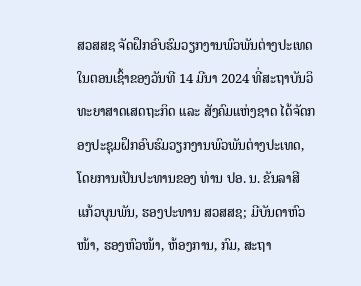ສວສສຊ ຈັດຝຶກອົບຮົມວຽກງານພົວພັນຕ່າງປະເທດ
ໃນຕອນເຊົ້າຂອງວັນທີ 14 ມີນາ 2024 ທີ່ສະຖາບັນວິທະຍາສາດເສດຖະກິດ ແລະ ສັງຄົມແຫ່ງຊາດ ໄດ້ຈັດກອງປະຊຸມຝຶກອົບຮົມວຽກງານພົວພັນຕ່າງປະເທດ, ໂດຍການເປັນປະທານຂອງ ທ່ານ ປອ. ນ. ຂັນລາສີ ແກ້ວບຸນພັນ, ຮອງປະທານ ສວສສຊ; ມີບັນດາຫົວໜ້າ, ຮອງຫົວໜ້າ, ຫ້ອງການ, ກົມ, ສະຖາ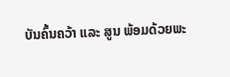ບັນຄົ້ນຄວ້າ ແລະ ສູນ ພ້ອມດ້ວຍພະ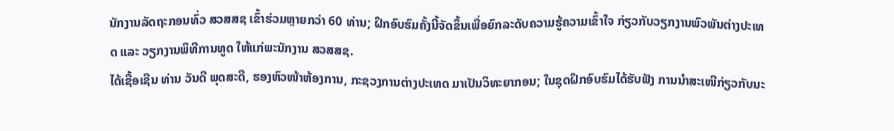ນັກງານລັດຖະກອນທົ່ວ ສວສສຊ ເຂົ້າຮ່ວມຫຼາຍກວ່າ 60 ທ່ານ; ຝຶກອົບຮົມຄັ້ງນີ້ຈັດຂຶ້ນເພື່ອຍົກລະດັບຄວາມຮູ້ຄວາມເຂົ້າໃຈ ກ່ຽວກັບວຽກງານພົວພັນຕ່າງປະເທດ ແລະ ວຽກງານພິທີການທູດ ໃຫ້ແກ່ພະນັກງານ ສວສສຊ.
ໄດ້ເຊື້ອເຊີນ ທ່ານ ວັນດີ ພຸດສະດີ, ຮອງຫົວໜ້າຫ້ອງການ, ກະຊວງການຕ່າງປະເທດ ມາເປັນວິທະຍາກອນ; ໃນຊຸດຝຶກອົບຮົມໄດ້ຮັບຟັງ ການນຳສະເໜີກ່ຽວກັບນະ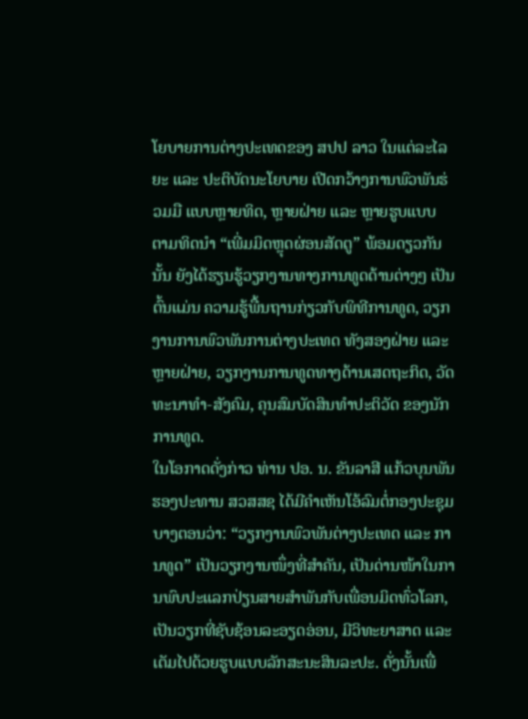ໂຍບາຍການຕ່າງປະເທດຂອງ ສປປ ລາວ ໃນແຕ່ລະໄລຍະ ແລະ ປະຕິບັດນະໂຍບາຍ ເປີດກວ້າງການພົວພັນຮ່ວມມື ແບບຫຼາຍທິດ, ຫຼາຍຝ່າຍ ແລະ ຫຼາຍຮູບແບບ ຕາມທິດນຳ “ເພີ່ມມິດຫຼຸດຜ່ອນສັດຕູ” ພ້ອມດຽວກັນນັ້ນ ຍັງໄດ້ຮຽນຮູ້ວຽກງານທາງການທູດດ້ານຕ່າງໆ ເປັນຕົ້ນແມ່ນ ຄວາມຮູ້ພື້ນຖານກ່ຽວກັບພິທີການທູດ, ວຽກງານການພົວພັນການຕ່າງປະເທດ ທັງສອງຝ່າຍ ແລະ ຫຼາຍຝ່າຍ, ວຽກງານການທູດທາງດ້ານເສດຖະກິດ, ວັດທະນາທຳ-ສັງຄົມ, ຄຸນສົມບັດສິນທຳປະຕິວັດ ຂອງນັກການທູດ.
ໃນໂອກາດດັ່ງກ່າວ ທ່ານ ປອ. ນ. ຂັນລາສີ ແກ້ວບຸນພັນ ຮອງປະທານ ສວສສຊ ໄດ້ມີຄໍາເຫັນໂອ້ລົມຕໍ່ກອງປະຊຸມບາງຕອນວ່າ: “ວຽກງານພົວພັນຕ່າງປະເທດ ແລະ ການທູດ” ເປັນວຽກງານໜຶ່ງທີ່ສໍາຄັນ, ເປັນດ່ານໜ້າໃນການພົບປະແລກປ່ຽນສາຍສຳພັນກັບເພື່ອນມິດທົ່ວໂລກ, ເປັນວຽກທີ່ຊັບຊ້ອນລະອຽດອ່ອນ, ມີວິທະຍາສາດ ແລະ ເຕັມໄປດ້ວຍຮູບແບບລັກສະນະສິນລະປະ. ດັ່ງນັ້ນເພື່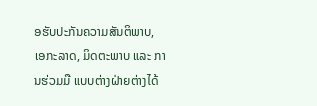ອຮັບປະກັນຄວາມສັນຕິພາບ, ເອກະລາດ, ມິດຕະພາບ ແລະ ການຮ່ວມມື ແບບຕ່າງຝ່າຍຕ່າງໄດ້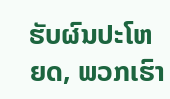ຮັບຜົນປະໂຫຍດ, ພວກເຮົາ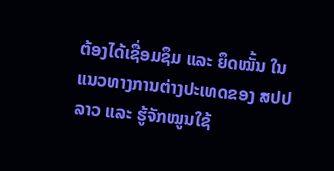ຕ້ອງໄດ້ເຊື່ອມຊຶມ ແລະ ຍຶດໝັ້ນ ໃນແນວທາງການຕ່າງປະເທດຂອງ ສປປ ລາວ ແລະ ຮູ້ຈັກໝູນໃຊ້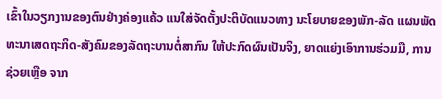ເຂົ້າໃນວຽກງານຂອງຕົນຢ່າງຄ່ອງແຄ້ວ ແນໃສ່ຈັດຕັ້ງປະຕິບັດແນວທາງ ນະໂຍບາຍຂອງພັກ-ລັດ ແຜນພັດທະນາເສດຖະກິດ-ສັງຄົມຂອງລັດຖະບານຕໍ່ສາກົນ ໃຫ້ປະກົດຜົນເປັນຈິງ, ຍາດແຍ່ງເອົາການຮ່ວມມື, ການຊ່ວຍເຫຼືອ ຈາກ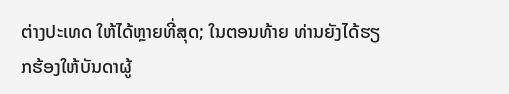ຕ່າງປະເທດ ໃຫ້ໄດ້ຫຼາຍທີ່ສຸດ; ໃນຕອນທ້າຍ ທ່ານຍັງໄດ້ຮຽກຮ້ອງໃຫ້ບັນດາຜູ້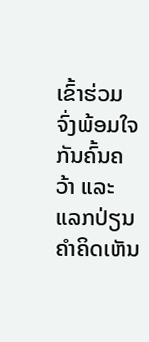ເຂົ້າຮ່ວມ ຈົ່ງພ້ອມໃຈກັນຄົ້ນຄວ້າ ແລະ ແລກປ່ຽນຄໍາຄິດເຫັນ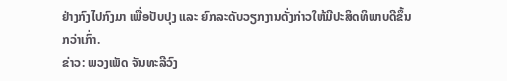ຢ່າງກົງໄປກົງມາ ເພື່ອປັບປຸງ ແລະ ຍົກລະດັບວຽກງານດັ່ງກ່າວໃຫ້ມີປະສິດທິພາບດີຂຶ້ນກວ່າເກົ່າ.
ຂ່າວ: ພວງເພັດ ຈັນທະລີວົງ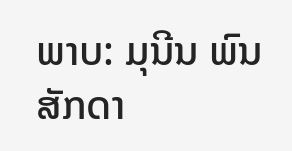ພາບ: ມຸນີນ ພົນສັກດາ